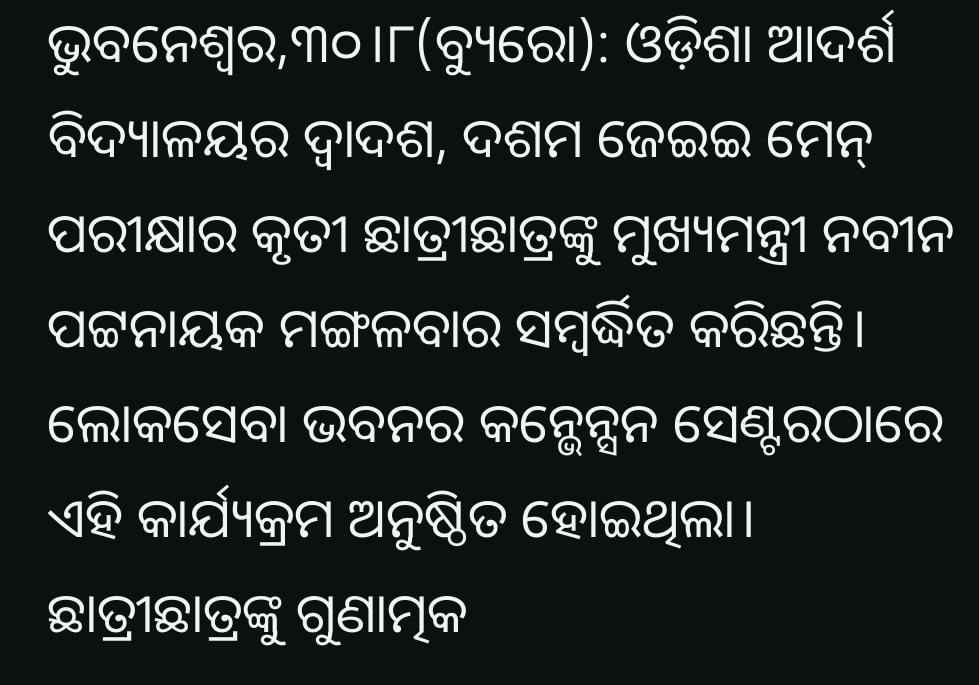ଭୁବନେଶ୍ୱର,୩୦।୮(ବ୍ୟୁରୋ): ଓଡ଼ିଶା ଆଦର୍ଶ ବିଦ୍ୟାଳୟର ଦ୍ବାଦଶ, ଦଶମ ଜେଇଇ ମେନ୍ ପରୀକ୍ଷାର କୃତୀ ଛାତ୍ରୀଛାତ୍ରଙ୍କୁ ମୁଖ୍ୟମନ୍ତ୍ରୀ ନବୀନ ପଟ୍ଟନାୟକ ମଙ୍ଗଳବାର ସମ୍ବର୍ଦ୍ଧିତ କରିଛନ୍ତି। ଲୋକସେବା ଭବନର କନ୍ଭେନ୍ସନ ସେଣ୍ଟରଠାରେ ଏହି କାର୍ଯ୍ୟକ୍ରମ ଅନୁଷ୍ଠିତ ହୋଇଥିଲା।
ଛାତ୍ରୀଛାତ୍ରଙ୍କୁ ଗୁଣାତ୍ମକ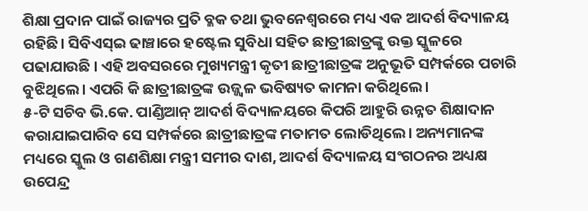ଶିକ୍ଷା ପ୍ରଦାନ ପାଇଁ ରାଜ୍ୟର ପ୍ରତି ବ୍ଳକ ତଥା ଭୁବନେଶ୍ବରରେ ମଧ୍ୟ ଏକ ଆଦର୍ଶ ବିଦ୍ୟାଳୟ ରହିଛି। ସିବିଏସ୍ଇ ଢାଞ୍ଚାରେ ହଷ୍ଟେଲ ସୁବିଧା ସହିତ ଛାତ୍ରୀଛାତ୍ରଙ୍କୁ ଉକ୍ତ ସ୍କୁଳରେ ପଢାଯାଉଛି । ଏହି ଅବସରରେ ମୁଖ୍ୟମନ୍ତ୍ରୀ କୃତୀ ଛାତ୍ରୀଛାତ୍ରଙ୍କ ଅନୁଭୂତି ସମ୍ପର୍କରେ ପଚାରି ବୁଝିଥିଲେ। ଏପରି କି ଛାତ୍ରୀଛାତ୍ରଙ୍କ ଉଜ୍ଜ୍ୱଳ ଭବିଷ୍ୟତ କାମନା କରିଥିଲେ।
୫-ଟି ସଚିବ ଭି.କେ. ପାଣ୍ଡିଆନ୍ ଆଦର୍ଶ ବିଦ୍ୟାଳୟରେ କିପରି ଆହୁରି ଉନ୍ନତ ଶିକ୍ଷାଦାନ କରାଯାଇପାରିବ ସେ ସମ୍ପର୍କରେ ଛାତ୍ରୀଛାତ୍ରଙ୍କ ମତାମତ ଲୋଡିଥିଲେ। ଅନ୍ୟମାନଙ୍କ ମଧ୍ୟରେ ସ୍କୁଲ ଓ ଗଣଶିକ୍ଷା ମନ୍ତ୍ରୀ ସମୀର ଦାଶ, ଆଦର୍ଶ ବିଦ୍ୟାଳୟ ସଂଗଠନର ଅଧ୍ୟକ୍ଷ ଉପେନ୍ଦ୍ର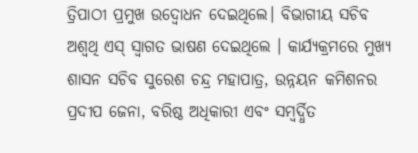ତ୍ରିପାଠୀ ପ୍ରମୁଖ ଉଦ୍ବୋଧନ ଦେଇଥିଲେ। ବିଭାଗୀୟ ସଚିବ ଅଶ୍ବଥି ଏସ୍ ସ୍ବାଗତ ଭାଷଣ ଦେଇଥିଲେ । କାର୍ଯ୍ୟକ୍ରମରେ ମୁଖ୍ୟ ଶାସନ ସଚିବ ସୁରେଶ ଚନ୍ଦ୍ର ମହାପାତ୍ର, ଉନ୍ନୟନ କମିଶନର ପ୍ରଦୀପ ଜେନା, ବରିଷ୍ଠ ଅଧିକାରୀ ଏବଂ ସମ୍ବର୍ଦ୍ଧିତ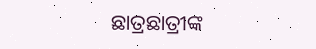ଛାତ୍ରଛାତ୍ରୀଙ୍କ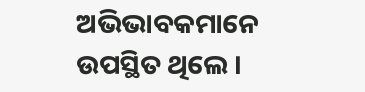ଅଭିଭାବକମାନେ ଉପସ୍ଥିତ ଥିଲେ ।